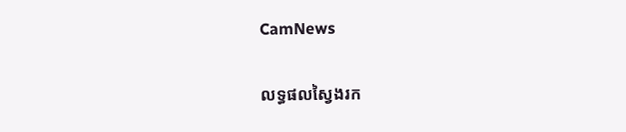CamNews

លទ្ធផលស្វៃងរក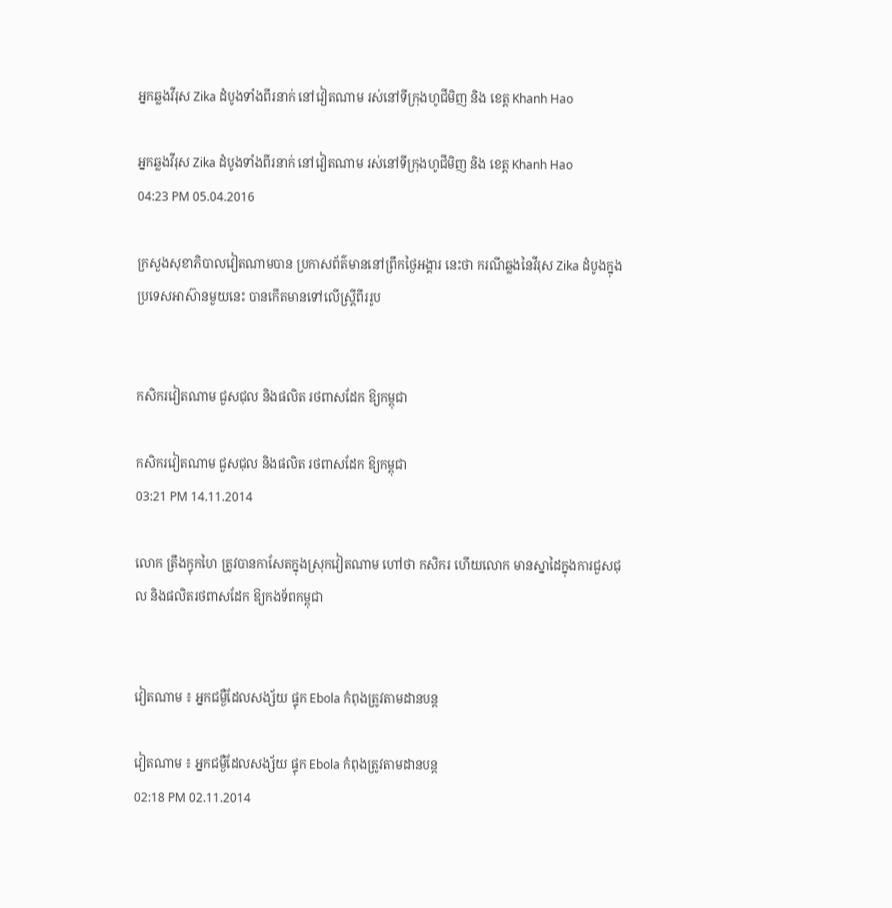អ្នកឆ្លងវីរុស Zika ដំបូងទាំងពីរនាក់ នៅវៀតណាម រស់នៅទីក្រុងហូជីមិញ និង ខេត្ត Khanh Hao

អ្នកឆ្លងវីរុស Zika ដំបូងទាំងពីរនាក់ នៅវៀតណាម រស់នៅទីក្រុងហូជីមិញ និង ខេត្ត Khanh Hao
04:23 PM 05.04.2016

ក្រសួងសុខាភិបាលវៀតណាមបាន ប្រកាសព័ត៌មាននៅព្រឹកថ្ងៃអង្គារ នេះថា ករណីឆ្លងនៃវីរុស Zika ដំបូងក្នុងប្រទេសអាស៊ានមួយនេះ បានកើតមានទៅលើស្ត្រីពីររូប


កសិករវៀតណាម ជួសជុល និងផលិត រថពាសដែក ឱ្យកម្ពុជា

កសិករវៀតណាម ជួសជុល និងផលិត រថពាសដែក ឱ្យកម្ពុជា
03:21 PM 14.11.2014

លោក ត្រឹងក្វុកហៃ ត្រូវបានកាសែតក្នុងស្រុកវៀតណាម ហៅថា កសិករ ហើយលោក មានស្នាដៃក្នុងការជួសជុល និងផលិតរថពាសដែក ឱ្យកងទ័ពកម្ពុជា


វៀតណាម ៖ អ្នកជម្ងឺដែលសង្ស័យ ផ្ទុក Ebola កំពុងត្រូវតាមដានបន្ត

វៀតណាម ៖ អ្នកជម្ងឺដែលសង្ស័យ ផ្ទុក Ebola កំពុងត្រូវតាមដានបន្ត
02:18 PM 02.11.2014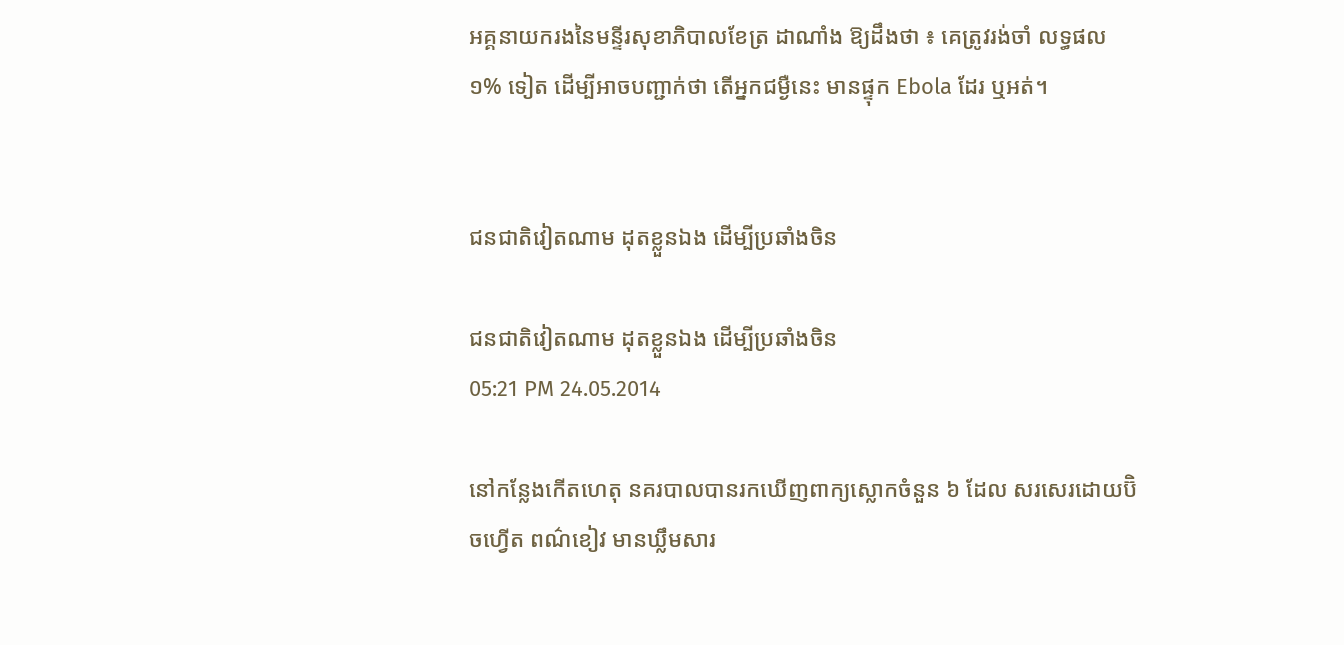អគ្គនាយករងនៃមន្ទីរសុខាភិបាលខែត្រ ដាណាំង ឱ្យដឹងថា ៖ គេត្រូវរង់ចាំ លទ្ធផល ១% ទៀត ដើម្បីអាចបញ្ជាក់ថា តើអ្នកជម្ងឺនេះ មានផ្ទុក Ebola ដែរ ឬអត់។


ជនជាតិវៀតណាម ដុតខ្លួនឯង ដើម្បីប្រឆាំងចិន

ជនជាតិវៀតណាម ដុតខ្លួនឯង ដើម្បីប្រឆាំងចិន
05:21 PM 24.05.2014

នៅកន្លែងកើតហេតុ នគរបាលបានរកឃើញពាក្យស្លោកចំនួន ៦ ដែល សរសេរដោយប៊ិចហ្វើត ពណ៌ខៀវ មានឃ្លឹមសារ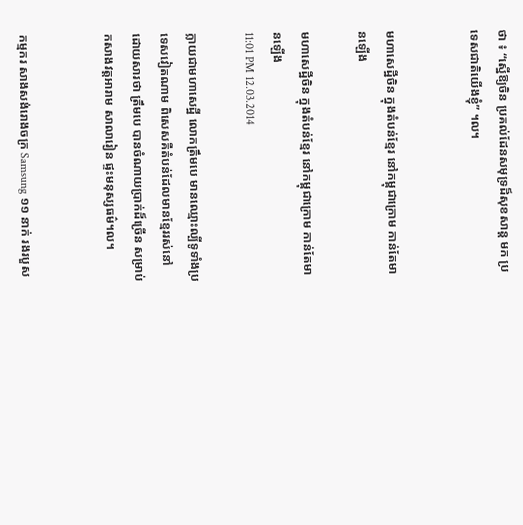ថា ៖ “ស្នើឱ្យចិន ប្រគល់ដែនសមុទ្រដ៏សុខសាន្ដ មក ប្រទេសជាតិយើងខ្ញុំ” ។ល។


មហាសេដ្ឋីចិន ក្នុងតំបន់ខ្មែរ នៅកម្ពុជាក្រោម កាន់តែមានឡើង

មហាសេដ្ឋីចិន ក្នុងតំបន់ខ្មែរ នៅកម្ពុជាក្រោម កាន់តែមានឡើង
11:01 PM 12.03.2014

ក្លាយជាមហាសេដ្ឋី លោកត្រឹមបេ មានឈ្មោះល្បីទូទាំងប្រទេសវៀតណាម ពិសេសគឺតំបន់ដែលមានខ្មែររស់នៅ ដោយសារថា ត្រឹមបេ បានចំណាយប្រាក់ដ៏ច្រើន សម្រាប់កសាងវត្តអារាម សាលារៀន ផ្ទះមនុស្សធម៌។ល។


កម្មករ សាងសង់រោងចក្រ Samsung ១១ នាក់ រងរបួស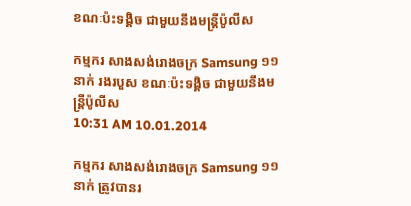ខណៈប៉ះទង្គិច ជាមួយនឹងមន្រ្តីប៉ូលីស

កម្មករ សាងសង់រោងចក្រ Samsung ១១ នាក់ រងរបួស ខណៈប៉ះទង្គិច ជាមួយនឹងមន្រ្តីប៉ូលីស
10:31 AM 10.01.2014

កម្មករ សាងសង់រោងចក្រ Samsung ១១ នាក់ ត្រូវបានរ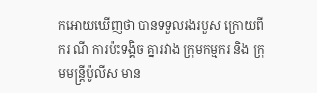កអោយឃើញថា បានទទួលរងរបួស ក្រោយពី ករ ណី ការប៉ះទង្គិច គ្នារវាង ក្រុមកម្មករ និង ក្រុមមន្រ្តីប៉ូលីស មាន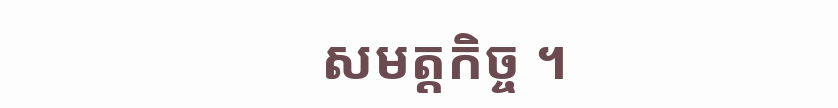សមត្តកិច្ច ។